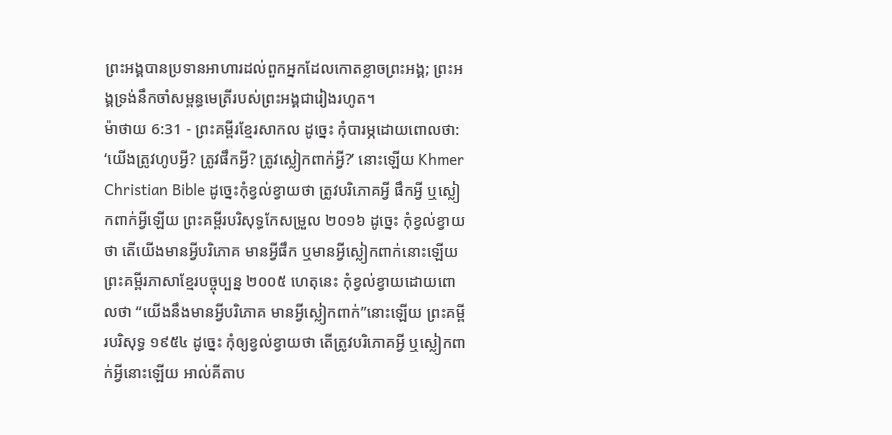ព្រះអង្គបានប្រទានអាហារដល់ពួកអ្នកដែលកោតខ្លាចព្រះអង្គ; ព្រះអង្គទ្រង់នឹកចាំសម្ពន្ធមេត្រីរបស់ព្រះអង្គជារៀងរហូត។
ម៉ាថាយ 6:31 - ព្រះគម្ពីរខ្មែរសាកល ដូច្នេះ កុំបារម្ភដោយពោលថា: ‘យើងត្រូវហូបអ្វី? ត្រូវផឹកអ្វី? ត្រូវស្លៀកពាក់អ្វី?’ នោះឡើយ Khmer Christian Bible ដូច្នេះកុំខ្វល់ខ្វាយថា ត្រូវបរិភោគអ្វី ផឹកអ្វី ឬស្លៀកពាក់អ្វីឡើយ ព្រះគម្ពីរបរិសុទ្ធកែសម្រួល ២០១៦ ដូច្នេះ កុំខ្វល់ខ្វាយថា តើយើងមានអ្វីបរិភោគ មានអ្វីផឹក ឬមានអ្វីស្លៀកពាក់នោះឡើយ ព្រះគម្ពីរភាសាខ្មែរបច្ចុប្បន្ន ២០០៥ ហេតុនេះ កុំខ្វល់ខ្វាយដោយពោលថា “យើងនឹងមានអ្វីបរិភោគ មានអ្វីស្លៀកពាក់”នោះឡើយ ព្រះគម្ពីរបរិសុទ្ធ ១៩៥៤ ដូច្នេះ កុំឲ្យខ្វល់ខ្វាយថា តើត្រូវបរិភោគអ្វី ឬស្លៀកពាក់អ្វីនោះឡើយ អាល់គីតាប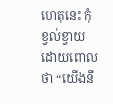ហេតុនេះ កុំខ្វល់ខ្វាយដោយពោលថា “យើងនឹ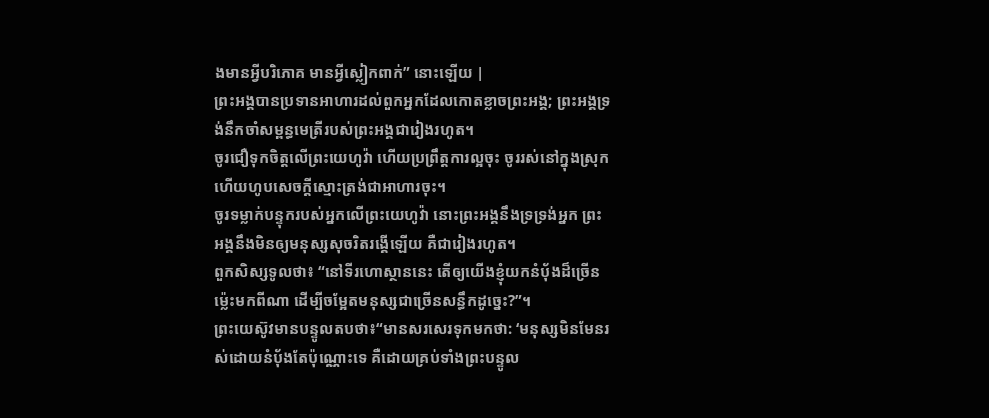ងមានអ្វីបរិភោគ មានអ្វីស្លៀកពាក់” នោះឡើយ |
ព្រះអង្គបានប្រទានអាហារដល់ពួកអ្នកដែលកោតខ្លាចព្រះអង្គ; ព្រះអង្គទ្រង់នឹកចាំសម្ពន្ធមេត្រីរបស់ព្រះអង្គជារៀងរហូត។
ចូរជឿទុកចិត្តលើព្រះយេហូវ៉ា ហើយប្រព្រឹត្តការល្អចុះ ចូររស់នៅក្នុងស្រុក ហើយហូបសេចក្ដីស្មោះត្រង់ជាអាហារចុះ។
ចូរទម្លាក់បន្ទុករបស់អ្នកលើព្រះយេហូវ៉ា នោះព្រះអង្គនឹងទ្រទ្រង់អ្នក ព្រះអង្គនឹងមិនឲ្យមនុស្សសុចរិតរង្គើឡើយ គឺជារៀងរហូត។
ពួកសិស្សទូលថា៖ “នៅទីរហោស្ថាននេះ តើឲ្យយើងខ្ញុំយកនំប៉័ងដ៏ច្រើនម្ល៉េះមកពីណា ដើម្បីចម្អែតមនុស្សជាច្រើនសន្ធឹកដូច្នេះ?”។
ព្រះយេស៊ូវមានបន្ទូលតបថា៖“មានសរសេរទុកមកថា: ‘មនុស្សមិនមែនរស់ដោយនំប៉័ងតែប៉ុណ្ណោះទេ គឺដោយគ្រប់ទាំងព្រះបន្ទូល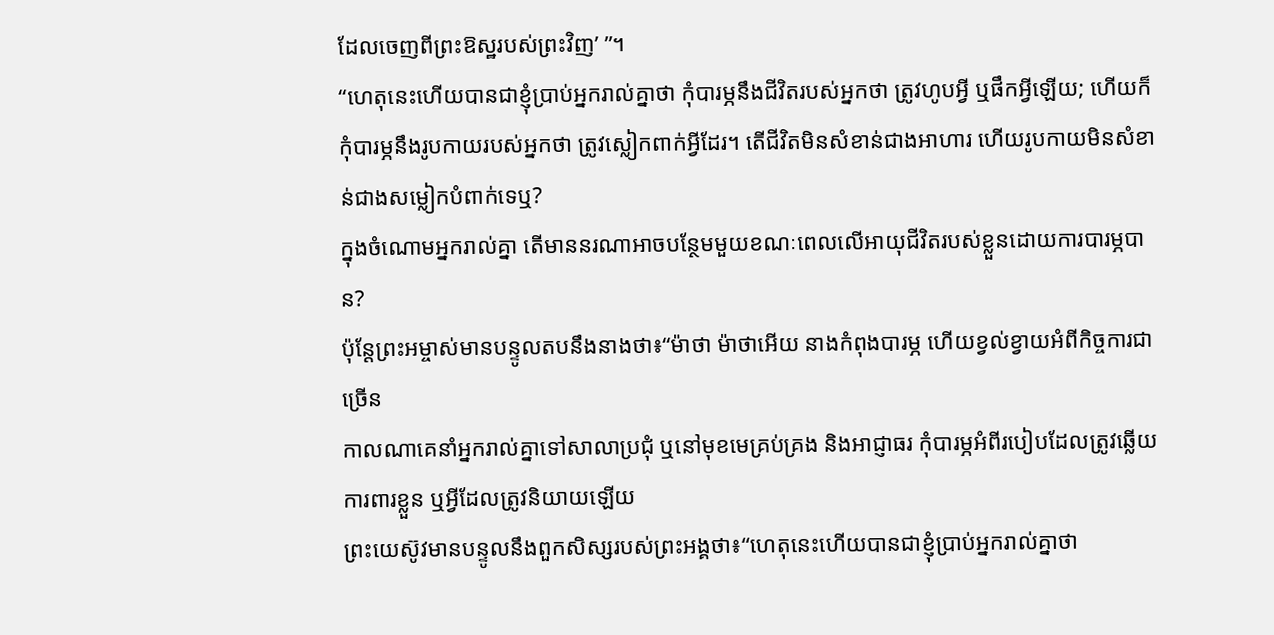ដែលចេញពីព្រះឱស្ឋរបស់ព្រះវិញ’ ”។
“ហេតុនេះហើយបានជាខ្ញុំប្រាប់អ្នករាល់គ្នាថា កុំបារម្ភនឹងជីវិតរបស់អ្នកថា ត្រូវហូបអ្វី ឬផឹកអ្វីឡើយ; ហើយក៏កុំបារម្ភនឹងរូបកាយរបស់អ្នកថា ត្រូវស្លៀកពាក់អ្វីដែរ។ តើជីវិតមិនសំខាន់ជាងអាហារ ហើយរូបកាយមិនសំខាន់ជាងសម្លៀកបំពាក់ទេឬ?
ក្នុងចំណោមអ្នករាល់គ្នា តើមាននរណាអាចបន្ថែមមួយខណៈពេលលើអាយុជីវិតរបស់ខ្លួនដោយការបារម្ភបាន?
ប៉ុន្តែព្រះអម្ចាស់មានបន្ទូលតបនឹងនាងថា៖“ម៉ាថា ម៉ាថាអើយ នាងកំពុងបារម្ភ ហើយខ្វល់ខ្វាយអំពីកិច្ចការជាច្រើន
កាលណាគេនាំអ្នករាល់គ្នាទៅសាលាប្រជុំ ឬនៅមុខមេគ្រប់គ្រង និងអាជ្ញាធរ កុំបារម្ភអំពីរបៀបដែលត្រូវឆ្លើយការពារខ្លួន ឬអ្វីដែលត្រូវនិយាយឡើយ
ព្រះយេស៊ូវមានបន្ទូលនឹងពួកសិស្សរបស់ព្រះអង្គថា៖“ហេតុនេះហើយបានជាខ្ញុំប្រាប់អ្នករាល់គ្នាថា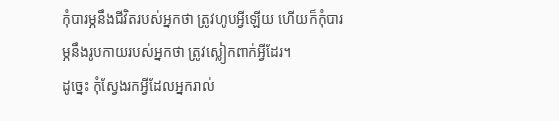កុំបារម្ភនឹងជីវិតរបស់អ្នកថា ត្រូវហូបអ្វីឡើយ ហើយក៏កុំបារម្ភនឹងរូបកាយរបស់អ្នកថា ត្រូវស្លៀកពាក់អ្វីដែរ។
ដូច្នេះ កុំស្វែងរកអ្វីដែលអ្នករាល់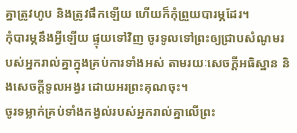គ្នាត្រូវហូប និងត្រូវផឹកឡើយ ហើយក៏កុំព្រួយបារម្ភដែរ។
កុំបារម្ភនឹងអ្វីឡើយ ផ្ទុយទៅវិញ ចូរទូលទៅព្រះឲ្យជ្រាបសំណូមរបស់អ្នករាល់គ្នាក្នុងគ្រប់ការទាំងអស់ តាមរយៈសេចក្ដីអធិស្ឋាន និងសេចក្ដីទូលអង្វរ ដោយអរព្រះគុណចុះ។
ចូរទម្លាក់គ្រប់ទាំងកង្វល់របស់អ្នករាល់គ្នាលើព្រះ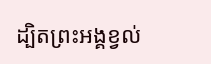ដ្បិតព្រះអង្គខ្វល់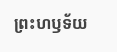ព្រះហឫទ័យ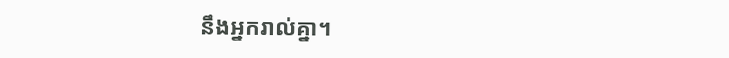នឹងអ្នករាល់គ្នា។